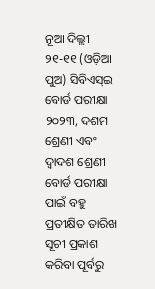ନୂଆ ଦିଲ୍ଲୀ ୨୧-୧୧ (ଓଡ଼ିଆ ପୁଅ) ସିବିଏସ୍ଇ ବୋର୍ଡ ପରୀକ୍ଷା ୨୦୨୩, ଦଶମ ଶ୍ରେଣୀ ଏବଂ ଦ୍ୱାଦଶ ଶ୍ରେଣୀ ବୋର୍ଡ ପରୀକ୍ଷା ପାଇଁ ବହୁ ପ୍ରତୀକ୍ଷିତ ତାରିଖ ସୂଚୀ ପ୍ରକାଶ କରିବା ପୂର୍ବରୁ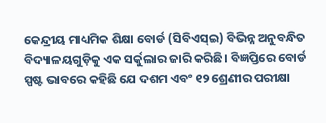କେନ୍ଦ୍ରୀୟ ମାଧ୍ୟମିକ ଶିକ୍ଷା ବୋର୍ଡ (ସିବିଏସ୍ଇ) ବିଭିନ୍ନ ଅନୁବନ୍ଧିତ ବିଦ୍ୟାଳୟଗୁଡ଼ିକୁ ଏକ ସର୍କୁଲାର ଜାରି କରିଛି। ବିଜ୍ଞପ୍ତିରେ ବୋର୍ଡ ସ୍ପଷ୍ଟ ଭାବରେ କହିଛି ଯେ ଦଶମ ଏବଂ ୧୨ ଶ୍ରେଣୀର ପରୀକ୍ଷା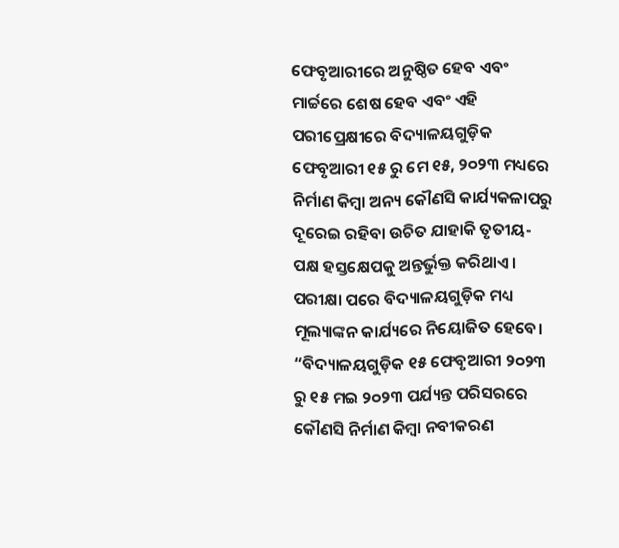ଫେବୃଆରୀରେ ଅନୁଷ୍ଠିତ ହେବ ଏବଂ ମାର୍ଚ୍ଚରେ ଶେଷ ହେବ ଏବଂ ଏହି ପରୀପ୍ରେକ୍ଷୀରେ ବିଦ୍ୟାଳୟଗୁଡ଼ିକ ଫେବୃଆରୀ ୧୫ ରୁ ମେ ୧୫, ୨୦୨୩ ମଧ୍ୟରେ ନିର୍ମାଣ କିମ୍ବା ଅନ୍ୟ କୌଣସି କାର୍ଯ୍ୟକଳାପରୁ ଦୂରେଇ ରହିବା ଉଚିତ ଯାହାକି ତୃତୀୟ-ପକ୍ଷ ହସ୍ତକ୍ଷେପକୁ ଅନ୍ତର୍ଭୁକ୍ତ କରିଥାଏ।
ପରୀକ୍ଷା ପରେ ବିଦ୍ୟାଳୟଗୁଡ଼ିକ ମଧ୍ୟ ମୂଲ୍ୟାଙ୍କନ କାର୍ଯ୍ୟରେ ନିୟୋଜିତ ହେବେ। “ବିଦ୍ୟାଳୟଗୁଡ଼ିକ ୧୫ ଫେବୃଆରୀ ୨୦୨୩ ରୁ ୧୫ ମଇ ୨୦୨୩ ପର୍ଯ୍ୟନ୍ତ ପରିସରରେ କୌଣସି ନିର୍ମାଣ କିମ୍ବା ନବୀକରଣ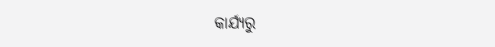କାର୍ଯ୍ୟରୁ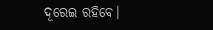ଦୂରେଇ ରହିବେ।